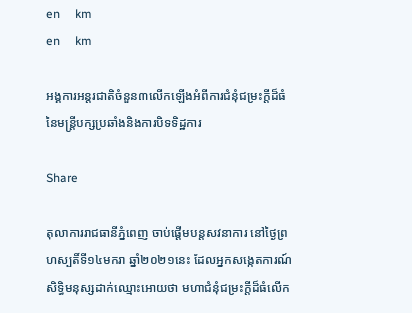en     km
en     km

អង្គការអន្តរជាតិចំនួន៣លើកឡើងអំពីការជំនុំជម្រះក្ដីដ៏ធំនៃមន្ត្រីបក្សប្រឆាំងនិងការបិទទិដ្ឋការ

Share

តុលាការរាជធានីភ្នំពេញ ចាប់ផ្ដើមបន្តសវនាការ នៅថ្ងៃព្រហស្បតិ៍ទី១៤មករា ឆ្នាំ២០២១នេះ ដែលអ្នកសង្កេតការណ៍សិទិ្ធមនុស្សដាក់ឈ្មោះអោយថា មហាជំនុំជម្រះក្ដីដ៏ធំលើក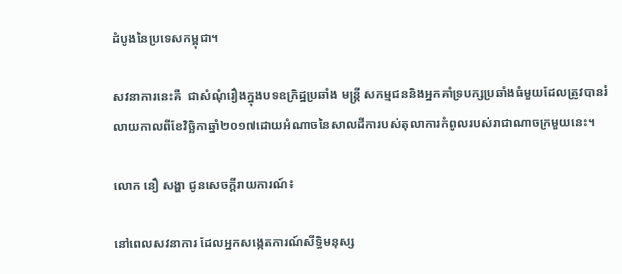ដំបូងនៃប្រទេសកម្ពុជា។

សវនាការនេះគឺ  ជាសំណុំរឿងក្នុងបទឧក្រិដ្ឋប្រឆាំង មន្ត្រី សកម្មជននិងអ្នកគាំទ្របក្សប្រឆាំងធំមួយដែលត្រូវបានរំលាយកាលពីខែវិច្ឆិកាឆ្នាំ២០១៧ដោយអំណាចនៃសាលដីការបស់តុលាការកំពូលរបស់រាជាណាចក្រមួយនេះ។

លោក នឿ សង្ហា ជូនសេចក្ដីរាយការណ៍៖

នៅពេលសវនាការ ដែលអ្នកសង្កេតការណ៍សីទ្ធិមនុស្ស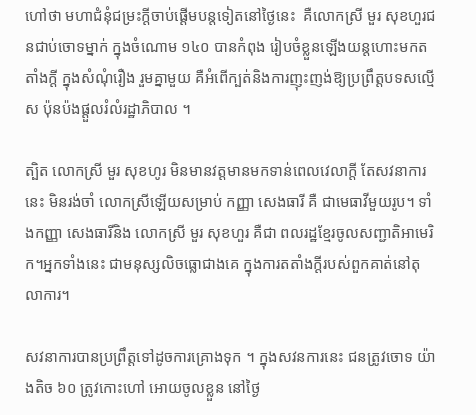ហៅថា មហាជំនុំជម្រះក្ដីចាប់ផ្ដើមបន្តទៀតនៅថ្ងៃនេះ  គឺលោកស្រី មួរ សុខហួរជនជាប់ចោទម្នាក់ ក្នុងចំណោម ១៤០ បានកំពុង រៀបចំខ្លួនឡើងយន្តហោះមកតតាំងក្ដី ក្នុងសំណុំរឿង រួមគ្នាមួយ គឺអំពើក្បត់និងការញុះញង់ឱ្យប្រព្រឹត្តបទសល្មើស ប៉ុនប៉ងផ្ដួលរំលំរដ្ឋាភិបាល ។

ត្បិត លោកស្រី មួរ សុខហូរ មិនមានវត្តមានមកទាន់ពេលវេលាក្ដី តែសវនាការនេះ មិនរង់ចាំ លោកស្រីឡើយសម្រាប់ កញ្ញា សេងធារី គឺ ជាមេធាវីមួយរូប។ ទាំងកញ្ញា សេងធារីនិង លោកស្រី មួរ សុខហួរ គឺជា ពលរដ្ឋខ្មែរចូលសញ្ជាតិអាមេរិក។អ្នកទាំងនេះ ជាមនុស្សលិចធ្លោជាងគេ ក្នុងការតតាំងក្ដីរបស់ពួកគាត់នៅតុលាការ។

សវនាការបានប្រព្រឹត្តទៅដូចការគ្រោងទុក ។ ក្នុងសវនការនេះ ជនត្រូវចោទ យ៉ាងតិច ៦០ ត្រូវកោះហៅ អោយចូលខ្លួន នៅថ្ងៃ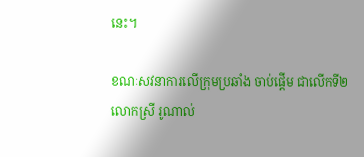នេះ។

ខណៈសវនាការលើក្រុមប្រឆាំង ចាប់ផ្ដើម ជាលើកទី២  លោកស្រី រូណាល់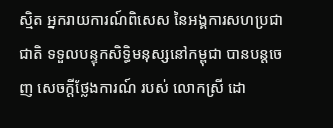ស្មិត អ្នករាយការណ៍ពិសេស នៃអង្គការសហប្រជាជាតិ ទទួលបន្ទុកសិទ្ធិមនុស្សនៅកម្ពុជា បានបន្តចេញ សេចក្ដីថ្លែងការណ៍ របស់ លោកស្រី ដោ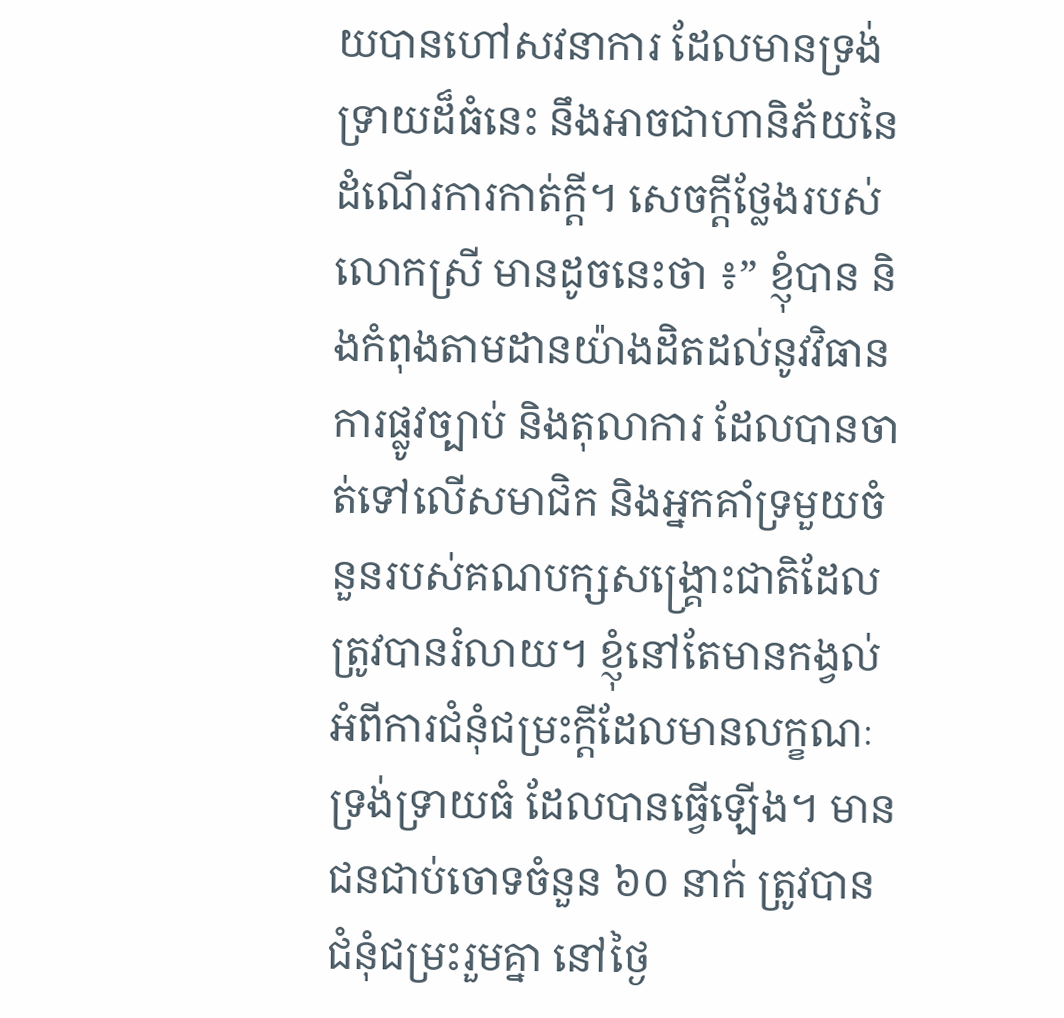យបានហៅសវនាការ ដែលមានទ្រង់ទ្រាយដ៏ធំនេះ នឹងអាចជាហានិភ័យនៃដំណើរការកាត់ក្ដី។ សេចក្ដីថ្លែងរបស់លោកស្រី មានដូចនេះថា ៖” ខ្ញុំបាន និងកំពុងតាមដានយ៉ាងដិតដល់នូវវិធានការផ្លូវច្បាប់ និងតុលាការ ដែលបានចាត់ទៅលើសមាជិក និងអ្នកគាំទ្រមួយចំនួនរបស់គណបក្សសង្គ្រោះជាតិដែលត្រូវបានរំលាយ។ ខ្ញុំនៅតែមានកង្វល់អំពីការជំនុំជម្រះក្តីដែលមានលក្ខណៈទ្រង់ទ្រាយធំ ដែលបានធ្វើឡើង។ មានជនជាប់ចោទចំនួន ៦០ នាក់ ត្រូវបានជំនុំជម្រះរួមគ្នា នៅថ្ងៃ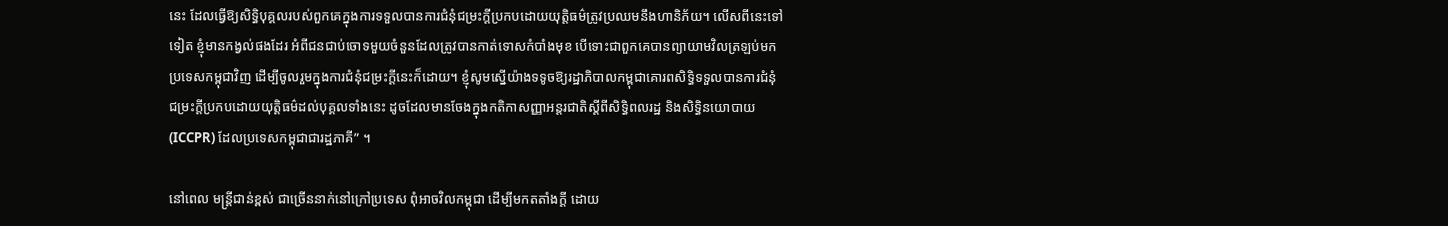នេះ ដែលធ្វើឱ្យសិទ្ធិបុគ្គលរបស់ពួកគេក្នុងការទទួលបានការជំនុំជម្រះក្តីប្រកបដោយយុត្តិធម៌ត្រូវប្រឈមនឹងហានិភ័យ។ លើសពីនេះទៅទៀត ខ្ញុំមានកង្វល់ផងដែរ អំពីជនជាប់ចោទមួយចំនួនដែលត្រូវបានកាត់ទោសកំបាំងមុខ បើទោះជាពួកគេបានព្យាយាមវិលត្រឡប់មកប្រទេសកម្ពុជាវិញ ដើម្បីចូលរួមក្នុងការជំនុំជម្រះក្តីនេះក៏ដោយ។ ខ្ញុំសូមស្នើយ៉ាងទទូចឱ្យរដ្ឋាភិបាលកម្ពុជាគោរពសិទ្ធិទទួលបានការជំនុំជម្រះក្តីប្រកបដោយយុត្តិធម៌ដល់បុគ្គលទាំងនេះ ដូចដែលមានចែងក្នុងកតិកាសញ្ញាអន្តរជាតិស្តីពីសិទ្ធិពលរដ្ឋ និងសិទ្ធិនយោបាយ (ICCPR) ដែលប្រទេសកម្ពុជាជារដ្ឋភាគី” ។

នៅពេល មន្ត្រីជាន់ខ្ពស់ ជាច្រើននាក់នៅក្រៅប្រទេស ពុំអាចវិលកម្ពុជា ដើម្បីមកតតាំងក្ដី ដោយ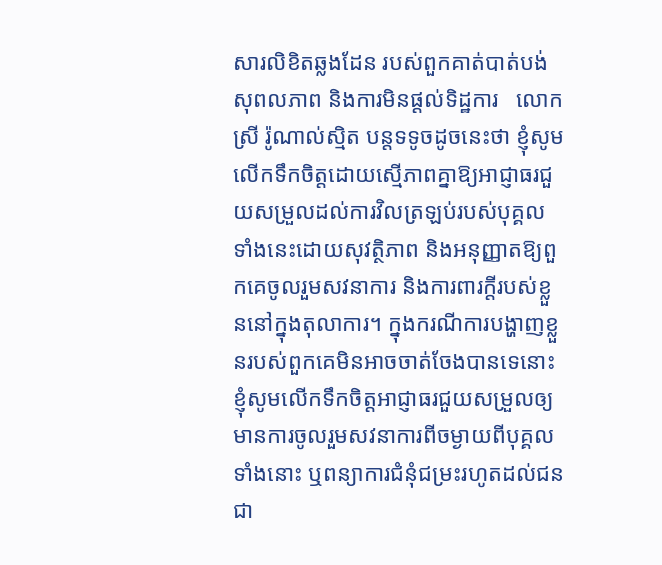សារលិខិតឆ្លងដែន របស់ពួកគាត់បាត់បង់សុពលភាព និងការមិនផ្ដល់ទិដ្ឋការ   លោកស្រី រ៉ូណាល់ស្មិត បន្តទទូចដូចនេះថា ខ្ញុំសូមលើកទឹកចិត្តដោយស្មើភាពគ្នាឱ្យអាជ្ញាធរជួយសម្រួលដល់ការវិលត្រឡប់របស់បុគ្គលទាំងនេះដោយសុវត្ថិភាព និងអនុញ្ញាតឱ្យពួកគេចូលរួមសវនាការ និងការពារក្តីរបស់ខ្លួននៅក្នុងតុលាការ។ ក្នុងករណីការបង្ហាញខ្លួនរបស់ពួកគេមិនអាចចាត់ចែងបានទេនោះ ខ្ញុំសូមលើកទឹកចិត្តអាជ្ញាធរជួយសម្រួលឲ្យមានការចូលរួមសវនាការពីចម្ងាយពីបុគ្គលទាំងនោះ ឬពន្យាការជំនុំជម្រះរហូតដល់ជនជា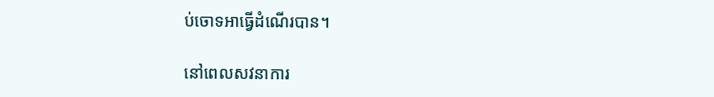ប់ចោទអាធ្វើដំណើរបាន។

នៅពេលសវនាការ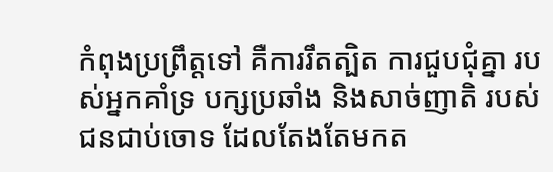កំពុងប្រព្រឹត្តទៅ គឺការរឹតត្បិត ការជួបជុំគ្នា របស់អ្នកគាំទ្រ បក្សប្រឆាំង និងសាច់ញាតិ របស់ជនជាប់ចោទ ដែលតែងតែមកត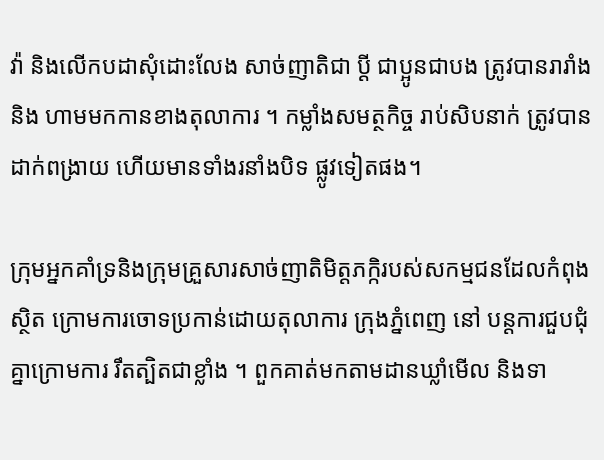វ៉ា និងលើកបដាសុំដោះលែង សាច់ញាតិជា ប្ដី ជាប្អូនជាបង ត្រូវបានរារាំង និង ហាមមកកានខាងតុលាការ ។ កម្លាំងសមត្ថកិច្ច រាប់សិបនាក់ ត្រូវបានដាក់ពង្រាយ ហើយមានទាំងរនាំងបិទ ផ្លូវទៀតផង។

ក្រុមអ្នកគាំទ្រនិងក្រុមគ្រួសារសាច់ញាតិមិត្តភក្កិរបស់សកម្មជនដែលកំពុងស្ថិត ក្រោមការចោទប្រកាន់ដោយតុលាការ ក្រុងភ្នំពេញ នៅ បន្តការជួបជុំគ្នាក្រោមការ រឹតត្បិតជាខ្លាំង ។ ពួកគាត់មកតាមដានឃ្លាំមើល និងទា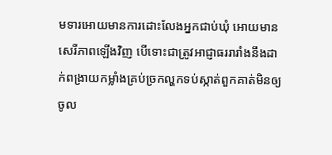មទារអោយមានការដោះលែងអ្នកជាប់ឃុំ អោយមានសេរីភាពឡើងវិញ បើទោះជាត្រូវអាជ្ញាធររារាំងនឹងដាក់ពង្រាយកម្លាំងគ្រប់ច្រកល្ហកទប់ស្កាត់ពួកគាត់មិនឲ្យចូល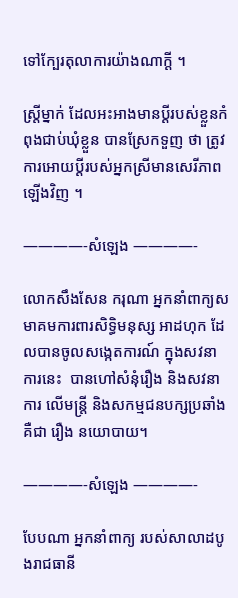ទៅក្បែរតុលាការយ៉ាងណាក្តី ។

ស្រ្តីម្នាក់ ដែលអះអាងមានប្ដីរបស់ខ្លួនកំពុងជាប់ឃុំខ្លួន បានស្រែកទួញ ថា ត្រូវការអោយប្ដីរបស់អ្នកស្រីមានសេរីភាពឡើងវិញ ។

————-សំឡេង ————-

លោកសឹងសែន ករុណា អ្នកនាំពាក្យសមាគមការពារសិទ្ធិមនុស្ស អាដហុក ដែលបានចូលសង្កេតការណ៍ ក្នុងសវនាការនេះ  បានហៅសំនុំរឿង និងសវនាការ លើមន្ត្រី និងសកម្មជនបក្សប្រឆាំងគឺជា រឿង នយោបាយ។

————-សំឡេង ————-

បែបណា អ្នកនាំពាក្យ របស់សាលាដបូងរាជធានី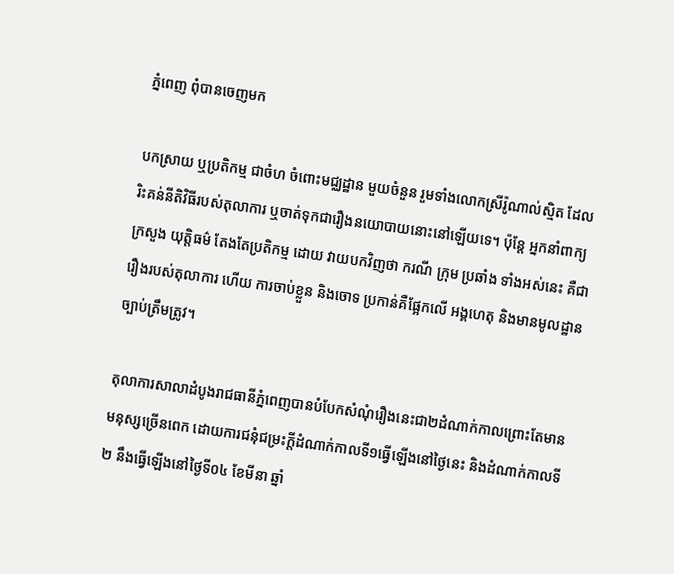ភ្នំពេញ ពុំបានចេញមក

បកស្រាយ ឬប្រតិកម្ម ជាចំហ ចំពោះមជ្ឈដ្ឋាន មួយចំនួន រួមទាំងលោកស្រីរ៉ូណាល់ស្មិត ដែលរិះគន់នីតិវិធីរបស់តុលាការ ឬចាត់ទុកជារឿងនយោបាយនោះនៅឡើយទេ។ ប៉ុន្តែ អ្នកនាំពាក្យក្រសួង យុត្តិធម៌ តែងតែប្រតិកម្ម ដោយ វាយបកវិញថា ករណី ក្រុម ប្រឆាំង ទាំងអស់នេះ គឺជារឿងរបស់តុលាការ ហើយ ការចាប់ខ្លួន និងចោទ ប្រកាន់គឺផ្អែកលើ អង្គហេតុ និងមានមូលដ្ឋានច្បាប់ត្រឹមត្រូវ។

តុលាការសាលាដំបូងរាជធានីភ្នំពេញបានបំបែកសំណុំរឿងនេះជា២ដំណាក់កាលព្រោះតែមានមនុស្សច្រើនពេក ដោយការជនុំជម្រះក្ដីដំណាក់កាលទី១ធ្វើឡើងនៅថ្ងៃនេះ និងដំណាក់កាលទី២ នឹងធ្វើឡើងនៅថ្ងៃទី០៤ ខែមីនា ឆ្នាំ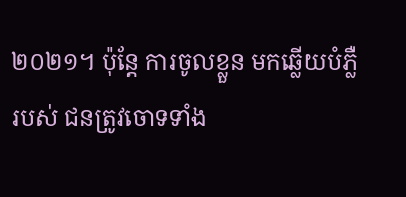២០២១។ ប៉ុន្តែ ការចូលខ្លួន មកឆ្លើយបំភ្លឺរបស់ ជនត្រូវចោទទាំង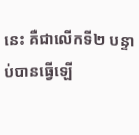នេះ គឺជាលើកទី២ បន្ទាប់បានធ្វើឡើ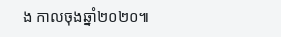ង កាលចុងឆ្នាំ២០២០៕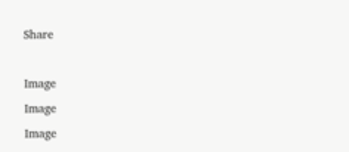Share

Image
Image
Image